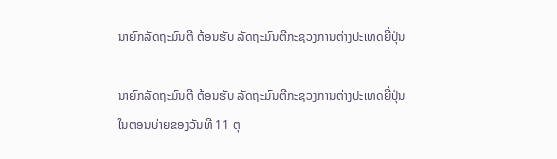ນາຍົກລັດຖະມົນຕີ ຕ້ອນຮັບ ລັດຖະມົນຕີກະຊວງການຕ່າງປະເທດຍີ່ປຸ່ນ

ນາຍົກລັດຖະມົນຕີ ຕ້ອນຮັບ ລັດຖະມົນຕີກະຊວງການຕ່າງປະເທດຍີ່ປຸ່ນ
ໃນຕອນບ່າຍຂອງວັນທີ 11 ຕຸ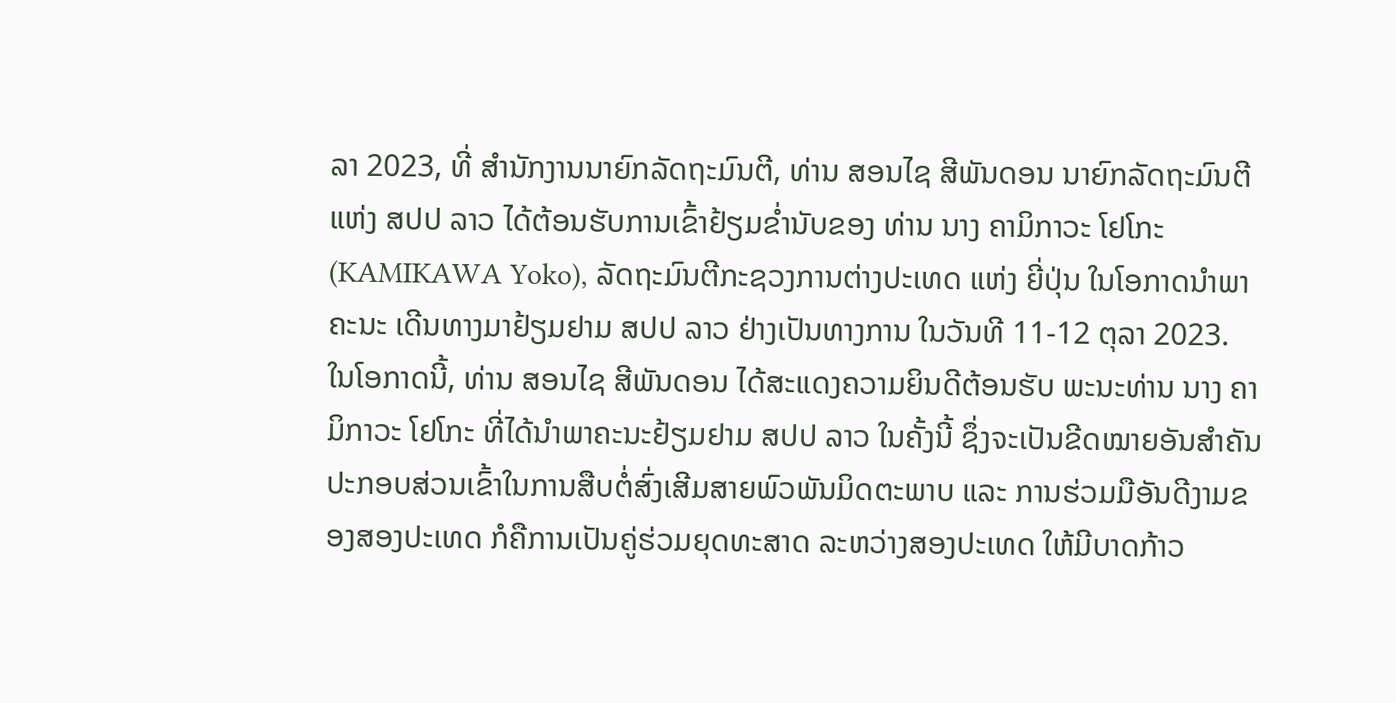ລາ 2023, ທີ່ ສໍານັກງານນາຍົກລັດຖະມົນຕີ, ທ່ານ ສອນໄຊ ສີພັນດອນ ນາຍົກລັດຖະມົນຕີ ແຫ່ງ ສປປ ລາວ ໄດ້ຕ້ອນຮັບການເຂົ້າຢ້ຽມຂໍ່ານັບຂອງ ທ່ານ ນາງ ຄາມິກາວະ ໂຢໂກະ (KAMIKAWA Yoko), ລັດຖະມົນຕີກະຊວງການຕ່າງປະເທດ ແຫ່ງ ຍີ່ປຸ່ນ ໃນໂອກາດນໍາພາຄະນະ ເດີນທາງມາຢ້ຽມຢາມ ສປປ ລາວ ຢ່າງເປັນທາງການ ໃນວັນທີ 11-12 ຕຸລາ 2023.
ໃນໂອກາດນີ້, ທ່ານ ສອນໄຊ ສີພັນດອນ ໄດ້ສະແດງຄວາມຍິນດີຕ້ອນຮັບ ພະນະທ່ານ ນາງ ຄາມິກາວະ ໂຢໂກະ ທີ່ໄດ້ນໍາພາຄະນະຢ້ຽມຢາມ ສປປ ລາວ ໃນຄັ້ງນີ້ ຊຶ່ງຈະເປັນຂີດໝາຍອັນສໍາຄັນປະກອບສ່ວນເຂົ້າໃນການສືບຕໍ່ສົ່ງເສີມສາຍພົວພັນມິດຕະພາບ ແລະ ການຮ່ວມມືອັນດີງາມຂອງສອງປະເທດ ກໍຄືການເປັນຄູ່ຮ່ວມຍຸດທະສາດ ລະຫວ່າງສອງປະເທດ ໃຫ້ມີບາດກ້າວ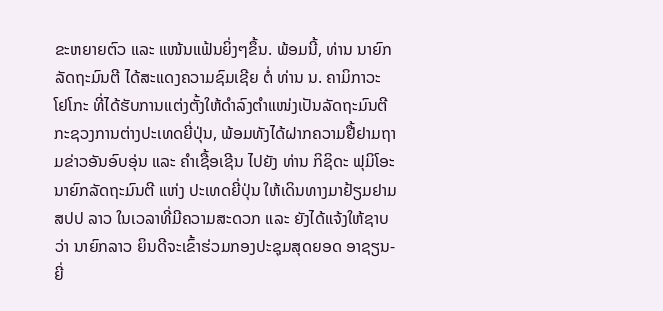ຂະຫຍາຍຕົວ ແລະ ແໜ້ນແຟ້ນຍິ່ງໆຂຶ້ນ. ພ້ອມນີ້, ທ່ານ ນາຍົກລັດຖະມົນຕີ ໄດ້ສະແດງຄວາມຊົມເຊີຍ ຕໍ່ ທ່ານ ນ. ຄາມິກາວະ ໂຢໂກະ ທີ່ໄດ້ຮັບການແຕ່ງຕັ້ງໃຫ້ດໍາລົງຕໍາແໜ່ງເປັນລັດຖະມົນຕີກະຊວງການຕ່າງປະເທດຍີ່ປຸ່ນ, ພ້ອມທັງໄດ້ຝາກຄວາມຢື້ຢາມຖາມຂ່າວອັນອົບອຸ່ນ ແລະ ຄໍາເຊື້ອເຊີນ ໄປຍັງ ທ່ານ ກິຊິດະ ຟຸມິໂອະ ນາຍົກລັດຖະມົນຕີ ແຫ່ງ ປະເທດຍີ່ປຸ່ນ ໃຫ້ເດິນທາງມາຢ້ຽມຢາມ ສປປ ລາວ ໃນເວລາທີ່ມີຄວາມສະດວກ ແລະ ຍັງໄດ້ແຈ້ງໃຫ້ຊາບວ່າ ນາຍົກລາວ ຍິນດີຈະເຂົ້າຮ່ວມກອງປະຊຸມສຸດຍອດ ອາຊຽນ-ຍີ່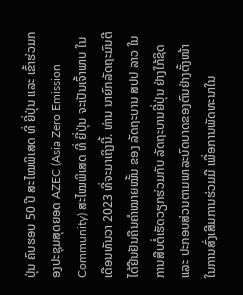ປຸ່ນ ຄົບຮອບ 50 ປີ ສະໄໝພິເສດ ທີ່ ຍີ່ປຸ່ນ ແລະ ເຂົ້າຮ່ວມກອງປະຊຸມສຸດຍອດ AZEC (Asia Zero Emission Community) ສະໄໝພິເສດ ທີ່ ຍີ່ປຸ່ນ ຈະເປັນເຈົ້າພາບ ໃນເດືອນທັນວາ 2023 ທີ່ຈະມາເຖິງນີ້. ທ່ານ ນາຍົກລັດຖະມົນຕີ ໄດ້ຢືນຢັນຄືນຄໍາໝາຍໝັ້ນ ຂອງ ລັດຖະບານ ສປປ ລາວ ໃນການສືບຕໍ່ເຮັດວຽກຮ່ວມກັບ ລັດຖະບານຍີ່ປຸ່ນ ຢ່າງໃກ້ຊິດ ແລະ ປະກອບສ່ວນຕາມພາລະບົດບາດຂອງຕົນຢ່າງຕັ້ງໜ້າ ໃນການສົ່ງເສີມການຮ່ວມມື ເພື່ອການພັດທະນາໃນ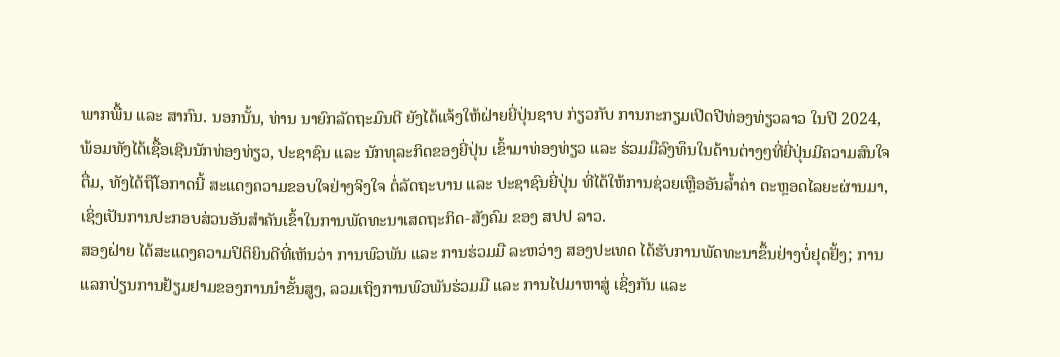ພາກພື້ນ ແລະ ສາກົນ. ນອກນັ້ນ, ທ່ານ ນາຍົກລັດຖະມົນຕີ ຍັງໄດ້ແຈ້ງໃຫ້ຝ່າຍຍີ່ປຸ່ນຊາບ ກ່ຽວກັບ ການກະກຽມເປີດປີທ່ອງທ່ຽວລາວ ໃນປີ 2024, ພ້ອມທັງໄດ້ເຊື້ອເຊີນນັກທ່ອງທ່ຽວ, ປະຊາຊົນ ແລະ ນັກທຸລະກິດຂອງຍີ່ປຸ່ນ ເຂົ້າມາທ່ອງທ່ຽວ ແລະ ຮ່ວມມືລົງທຶນໃນດ້ານຕ່າງໆທີ່ຍີ່ປຸ່ນມີຄວາມສົນໃຈຕື່ມ, ທັງໄດ້ຖືໂອກາດນີ້ ສະແດງຄວາມຂອບໃຈຢ່າງຈິງໃຈ ຕໍ່ລັດຖະບານ ແລະ ປະຊາຊົນຍີ່ປຸ່ນ ທີ່ໄດ້ໃຫ້ການຊ່ວຍເຫຼືອອັນລໍ້າຄ່າ ຕະຫຼອດໄລຍະຜ່ານມາ, ເຊິ່ງເປັນການປະກອບສ່ວນອັນສໍາຄັນເຂົ້າໃນການພັດທະນາເສດຖະກິດ-ສັງຄົມ ຂອງ ສປປ ລາວ.
ສອງຝ່າຍ ໄດ້ສະແດງຄວາມປິຕິຍິນດີທີ່ເຫັນວ່າ ການພົວພັນ ແລະ ການຮ່ວມມື ລະຫວ່າງ ສອງປະເທດ ໄດ້ຮັບການພັດທະນາຂຶ້ນຢ່າງບໍ່ຢຸດຢັ້ງ; ການແລກປ່ຽນການຢ້ຽມຢາມຂອງການນໍາຂັ້ນສູງ, ລວມເຖິງການພົວພັນຮ່ວມມື ແລະ ການໄປມາຫາສູ່ ເຊິ່ງກັນ ແລະ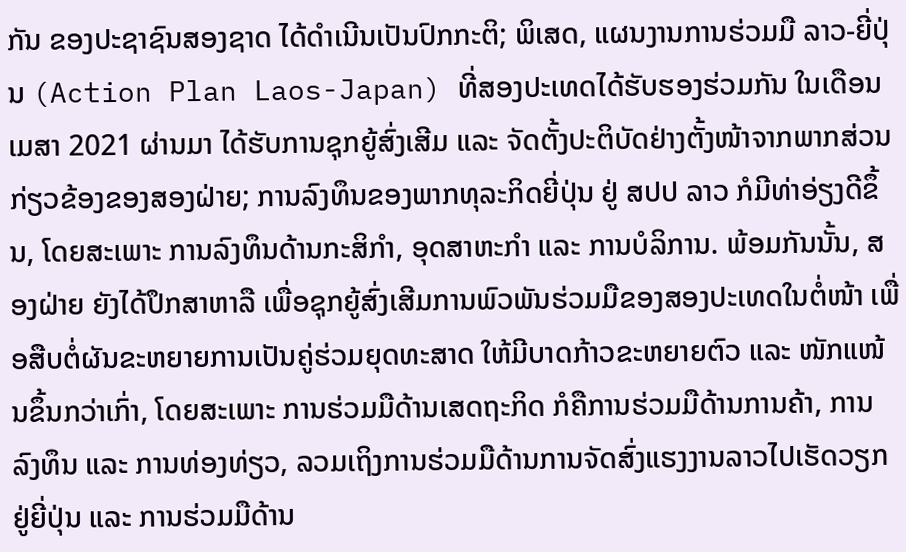ກັນ ຂອງປະຊາຊົນສອງຊາດ ໄດ້ດໍາເນີນເປັນປົກກະຕິ; ພິເສດ, ແຜນງານການຮ່ວມມື ລາວ-ຍີ່ປຸ່ນ (Action Plan Laos-Japan) ທີ່ສອງປະເທດໄດ້ຮັບຮອງຮ່ວມກັນ ໃນເດືອນເມສາ 2021 ຜ່ານມາ ໄດ້ຮັບການຊຸກຍູ້ສົ່ງເສີມ ແລະ ຈັດຕັ້ງປະຕິບັດຢ່າງຕັ້ງໜ້າຈາກພາກສ່ວນກ່ຽວຂ້ອງຂອງສອງຝ່າຍ; ການລົງທຶນຂອງພາກທຸລະກິດຍີ່ປຸ່ນ ຢູ່ ສປປ ລາວ ກໍມີທ່າອ່ຽງດີຂຶ້ນ, ໂດຍສະເພາະ ການລົງທຶນດ້ານກະສິກໍາ, ອຸດສາຫະກໍາ ແລະ ການບໍລິການ. ພ້ອມກັນນັ້ນ, ສອງຝ່າຍ ຍັງໄດ້ປຶກສາຫາລື ເພື່ອຊຸກຍູ້ສົ່ງເສີມການພົວພັນຮ່ວມມືຂອງສອງປະເທດໃນຕໍ່ໜ້າ ເພື່ອສືບຕໍ່ຜັນຂະຫຍາຍການເປັນຄູ່ຮ່ວມຍຸດທະສາດ ໃຫ້ມີບາດກ້າວຂະຫຍາຍຕົວ ແລະ ໜັກແໜ້ນຂຶ້ນກວ່າເກົ່າ, ໂດຍສະເພາະ ການຮ່ວມມືດ້ານເສດຖະກິດ ກໍຄືການຮ່ວມມືດ້ານການຄ້າ, ການລົງທຶນ ແລະ ການທ່ອງທ່ຽວ, ລວມເຖິງການຮ່ວມມືດ້ານການຈັດສົ່ງແຮງງານລາວໄປເຮັດວຽກຢູ່ຍີ່ປຸ່ນ ແລະ ການຮ່ວມມືດ້ານ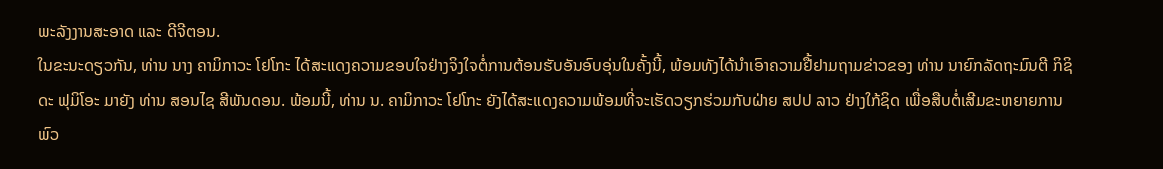ພະລັງງານສະອາດ ແລະ ດີຈີຕອນ.
ໃນຂະນະດຽວກັນ, ທ່ານ ນາງ ຄາມິກາວະ ໂຢໂກະ ໄດ້ສະແດງຄວາມຂອບໃຈຢ່າງຈິງໃຈຕໍ່ການຕ້ອນຮັບອັນອົບອຸ່ນໃນຄັ້ງນີ້, ພ້ອມທັງໄດ້ນໍາເອົາຄວາມຢື້ຢາມຖາມຂ່າວຂອງ ທ່ານ ນາຍົກລັດຖະມົນຕີ ກິຊິດະ ຟຸມິໂອະ ມາຍັງ ທ່ານ ສອນໄຊ ສີພັນດອນ. ພ້ອມນີ້, ທ່ານ ນ. ຄາມິກາວະ ໂຢໂກະ ຍັງໄດ້ສະແດງຄວາມພ້ອມທີ່ຈະເຮັດວຽກຮ່ວມກັບຝ່າຍ ສປປ ລາວ ຢ່າງໃກ້ຊິດ ເພື່ອສືບຕໍ່ເສີມຂະຫຍາຍການພົວ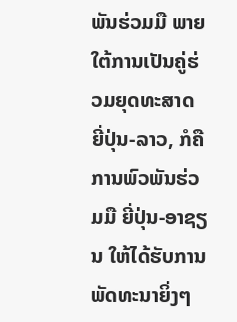ພັນຮ່ວມມື ພາຍໃຕ້ການເປັນຄູ່ຮ່ວມຍຸດທະສາດ ຍີ່ປຸ່ນ-ລາວ, ກໍຄືການພົວພັນຮ່ວມມື ຍີ່ປຸ່ນ-ອາຊຽນ ໃຫ້ໄດ້ຮັບການພັດທະນາຍິ່ງໆ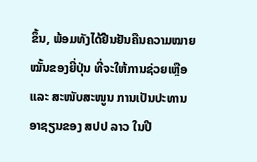ຂຶ້ນ, ພ້ອມທັງໄດ້ຢືນຢັນຄືນຄວາມໝາຍໝັ້ນຂອງຍີ່ປຸ່ນ ທີ່ຈະໃຫ້ການຊ່ວຍເຫຼືອ ແລະ ສະໜັບສະໜູນ ການເປັນປະທານອາຊຽນຂອງ ສປປ ລາວ ໃນປີ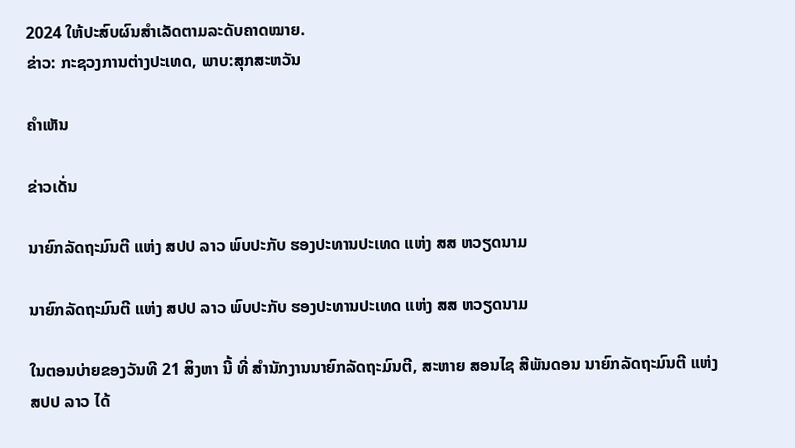2024 ໃຫ້ປະສົບຜົນສໍາເລັດຕາມລະດັບຄາດໝາຍ.
ຂ່າວ: ກະຊວງການຕ່າງປະເທດ, ພາບ:ສຸກສະຫວັນ

ຄໍາເຫັນ

ຂ່າວເດັ່ນ

ນາຍົກລັດຖະມົນຕີ ແຫ່ງ ສປປ ລາວ ພົບປະກັບ ຮອງປະທານປະເທດ ແຫ່ງ ສສ ຫວຽດນາມ

ນາຍົກລັດຖະມົນຕີ ແຫ່ງ ສປປ ລາວ ພົບປະກັບ ຮອງປະທານປະເທດ ແຫ່ງ ສສ ຫວຽດນາມ

ໃນຕອນບ່າຍຂອງວັນທີ 21 ສິງຫາ ນີ້ ທີ່ ສໍານັກງານນາຍົກລັດຖະມົນຕີ, ສະຫາຍ ສອນໄຊ ສີພັນດອນ ນາຍົກລັດຖະມົນຕີ ແຫ່ງ ສປປ ລາວ ໄດ້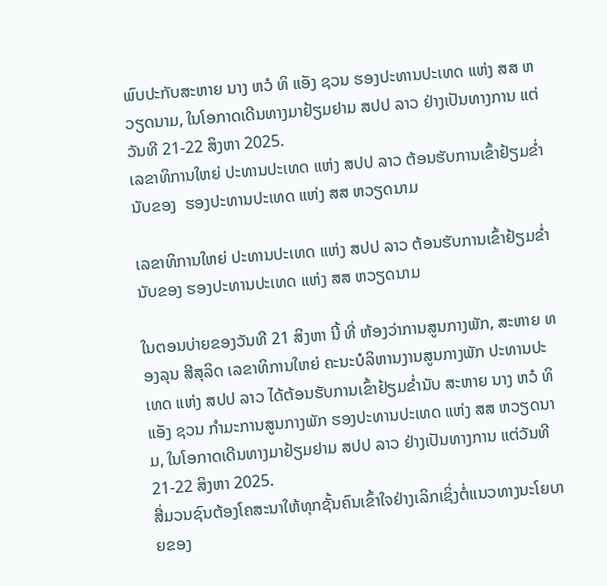ພົບປະກັບສະຫາຍ ນາງ ຫວໍ ທິ ແອັງ ຊວນ ຮອງປະທານປະເທດ ແຫ່ງ ສສ ຫວຽດນາມ, ໃນໂອກາດເດີນທາງມາຢ້ຽມຢາມ ສປປ ລາວ ຢ່າງເປັນທາງການ ແຕ່ວັນທີ 21-22 ສິງຫາ 2025.
ເລຂາທິການໃຫຍ່ ປະທານປະເທດ ແຫ່ງ ສປປ ລາວ ຕ້ອນຮັບການເຂົ້າຢ້ຽມຂໍ່ານັບຂອງ  ຮອງປະທານປະເທດ ແຫ່ງ ສສ ຫວຽດນາມ

ເລຂາທິການໃຫຍ່ ປະທານປະເທດ ແຫ່ງ ສປປ ລາວ ຕ້ອນຮັບການເຂົ້າຢ້ຽມຂໍ່ານັບຂອງ ຮອງປະທານປະເທດ ແຫ່ງ ສສ ຫວຽດນາມ

ໃນຕອນບ່າຍຂອງວັນທີ 21 ສິງຫາ ນີ້ ທີ່ ຫ້ອງວ່າການສູນກາງພັກ, ສະຫາຍ ທອງລຸນ ສີສຸລິດ ເລຂາທິການໃຫຍ່ ຄະນະບໍລິຫານງານສູນກາງພັກ ປະທານປະເທດ ແຫ່ງ ສປປ ລາວ ໄດ້ຕ້ອນຮັບການເຂົ້າຢ້ຽມຂໍ່ານັບ ສະຫາຍ ນາງ ຫວໍ ທິ ແອັງ ຊວນ ກຳມະການສູນກາງພັກ ຮອງປະທານປະເທດ ແຫ່ງ ສສ ຫວຽດນາມ, ໃນໂອກາດເດີນທາງມາຢ້ຽມຢາມ ສປປ ລາວ ຢ່າງເປັນທາງການ ແຕ່ວັນທີ 21-22 ສິງຫາ 2025.
ສື່ມວນຊົນຕ້ອງໂຄສະນາໃຫ້ທຸກຊັ້ນຄົນເຂົ້າໃຈຢ່າງເລິກເຊິ່ງຕໍ່ແນວທາງນະໂຍບາຍຂອງ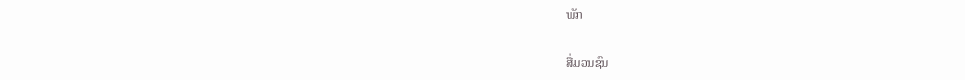ພັກ

ສື່ມວນຊົນ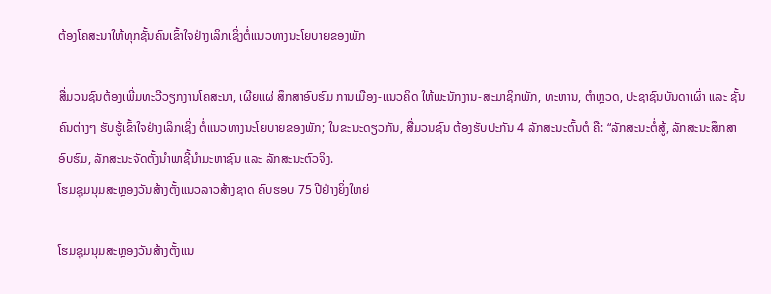ຕ້ອງໂຄສະນາໃຫ້ທຸກຊັ້ນຄົນເຂົ້າໃຈຢ່າງເລິກເຊິ່ງຕໍ່ແນວທາງນະໂຍບາຍຂອງພັກ

ສື່ມວນຊົນຕ້ອງເພີ່ມທະວີວຽກງານໂຄສະນາ, ເຜີຍແຜ່ ສຶກສາອົບຮົມ ການເມືອງ-ແນວຄິດ ໃຫ້ພະນັກງານ-ສະມາຊິກພັກ, ທະຫານ, ຕໍາຫຼວດ, ປະຊາຊົນບັນດາເຜົ່າ ແລະ ຊັ້ນຄົນຕ່າງໆ ຮັບຮູ້ເຂົ້າໃຈຢ່າງເລິກເຊິ່ງ ຕໍ່ແນວທາງນະໂຍບາຍຂອງພັກ; ໃນຂະນະດຽວກັນ, ສື່ມວນຊົນ ຕ້ອງຮັບປະກັນ 4 ລັກສະນະຕົ້ນຕໍ ຄື: “ລັກສະນະຕໍ່ສູ້, ລັກສະນະສຶກສາອົບຮົມ, ລັກສະນະຈັດຕັ້ງນໍາພາຊີ້ນຳມະຫາຊົນ ແລະ ລັກສະນະຕົວຈິງ.
ໂຮມຊຸມນຸມສະຫຼອງວັນສ້າງຕັ້ງແນວລາວສ້າງຊາດ ຄົບຮອບ 75 ປີຢ່າງຍິ່ງໃຫຍ່

ໂຮມຊຸມນຸມສະຫຼອງວັນສ້າງຕັ້ງແນ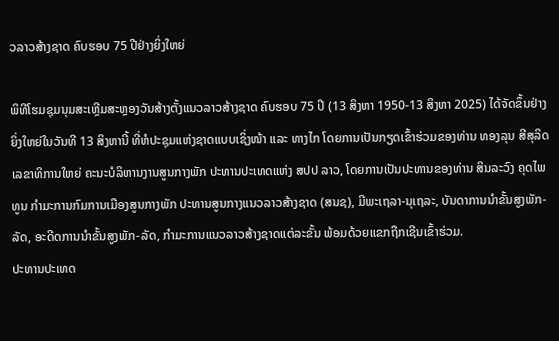ວລາວສ້າງຊາດ ຄົບຮອບ 75 ປີຢ່າງຍິ່ງໃຫຍ່

ພິທີໂຮມຊຸມນຸມສະເຫຼີມສະຫຼອງວັນສ້າງຕັ້ງແນວລາວສ້າງຊາດ ຄົບຮອບ 75 ປີ (13 ສິງຫາ 1950-13 ສິງຫາ 2025) ໄດ້ຈັດຂຶ້ນຢ່າງຍິ່ງໃຫຍ່ໃນວັນທີ 13 ສິງຫານີ້ ທີ່ຫໍປະຊຸມແຫ່ງຊາດແບບເຊິ່ງໜ້າ ແລະ ທາງໄກ ໂດຍການເປັນກຽດເຂົ້າຮ່ວມຂອງທ່ານ ທອງລຸນ ສີສຸລິດ ເລຂາທິການໃຫຍ່ ຄະນະບໍລິຫານງານສູນກາງພັກ ປະທານປະເທດແຫ່ງ ສປປ ລາວ, ໂດຍການເປັນປະທານຂອງທ່ານ ສິນລະວົງ ຄຸດໄພທູນ ກໍາມະການກົມການເມືອງສູນກາງພັກ ປະທານສູນກາງແນວລາວສ້າງຊາດ (ສນຊ), ມີພະເຖລາ-ນຸເຖລະ, ບັນດາການນໍາຂັ້ນສູງພັກ-ລັດ, ອະດີດການນໍາຂັ້ນສູງພັກ-ລັດ, ກໍາມະການແນວລາວສ້າງຊາດແຕ່ລະຂັ້ນ ພ້ອມດ້ວຍແຂກຖືກເຊີນເຂົ້າຮ່ວມ.
ປະທານປະເທດ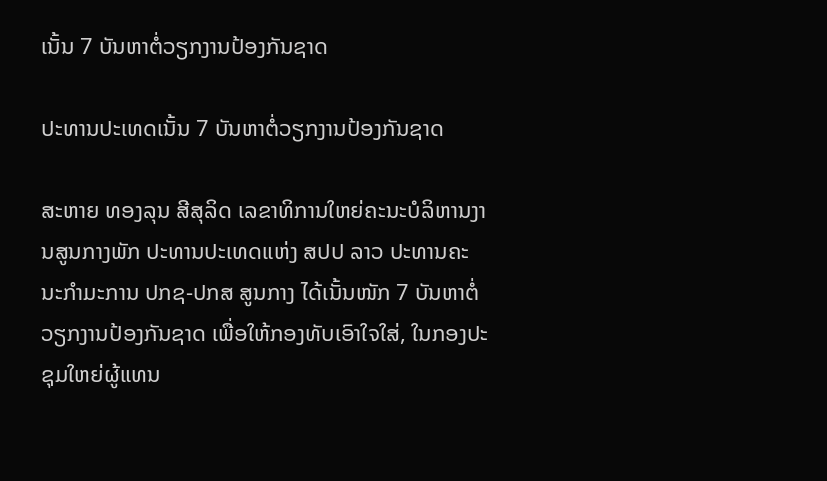ເນັ້ນ 7 ບັນຫາຕໍ່ວຽກງານປ້ອງກັນຊາດ

ປະທານປະເທດເນັ້ນ 7 ບັນຫາຕໍ່ວຽກງານປ້ອງກັນຊາດ

ສະຫາຍ ທອງລຸນ ສີສຸລິດ ເລຂາທິການໃຫຍ່ຄະນະບໍລິຫານງານສູນກາງພັກ ປະທານປະເທດແຫ່ງ ສປປ ລາວ ປະທານຄະນະກຳມະການ ປກຊ-ປກສ ສູນກາງ ໄດ້ເນັ້ນໜັກ 7 ບັນຫາຕໍ່ວຽກງານປ້ອງກັນຊາດ ເພື່ອໃຫ້ກອງທັບເອົາໃຈໃສ່, ໃນກອງປະຊຸມໃຫຍ່ຜູ້ແທນ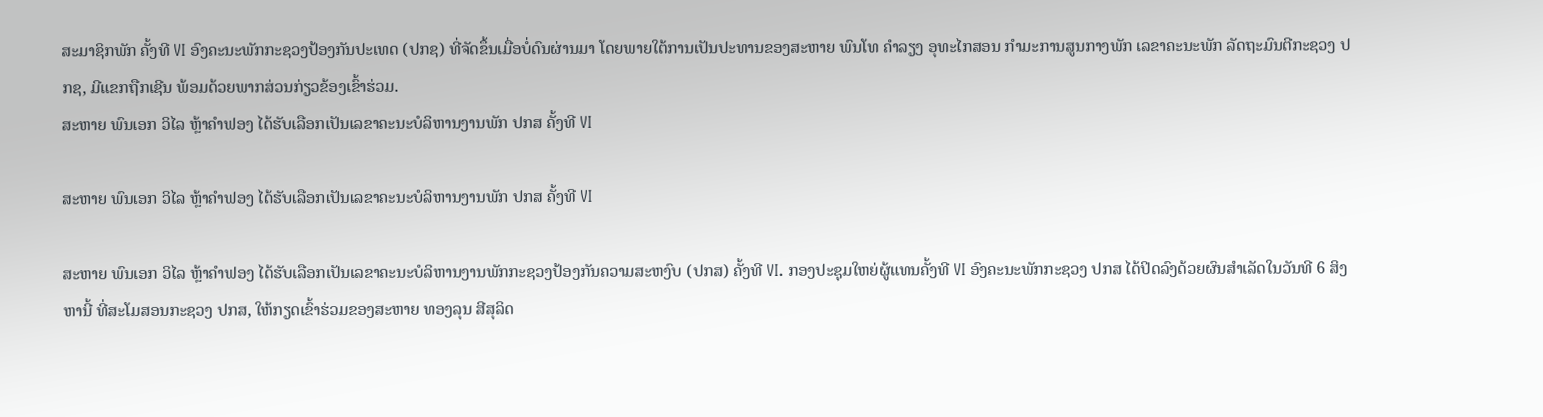ສະມາຊິກພັກ ຄັ້ງທີ VI ອົງຄະນະພັກກະຊວງປ້ອງກັນປະເທດ (ປກຊ) ທີ່ຈັດຂຶ້ນເມື່ອບໍ່ດົນຜ່ານມາ ໂດຍພາຍໃຕ້ການເປັນປະທານຂອງສະຫາຍ ພົນໂທ ຄໍາລຽງ ອຸທະໄກສອນ ກໍາມະການສູນກາງພັກ ເລຂາຄະນະພັກ ລັດຖະມົນຕີກະຊວງ ປກຊ, ມີແຂກຖືກເຊີນ ພ້ອມດ້ວຍພາກສ່ວນກ່ຽວຂ້ອງເຂົ້າຮ່ວມ.
ສະຫາຍ ພົນເອກ ວິໄລ ຫຼ້າຄໍາຟອງ ໄດ້ຮັບເລືອກເປັນເລຂາຄະນະບໍລິຫານງານພັກ ປກສ ຄັ້ງທີ VI

ສະຫາຍ ພົນເອກ ວິໄລ ຫຼ້າຄໍາຟອງ ໄດ້ຮັບເລືອກເປັນເລຂາຄະນະບໍລິຫານງານພັກ ປກສ ຄັ້ງທີ VI

ສະຫາຍ ພົນເອກ ວິໄລ ຫຼ້າຄໍາຟອງ ໄດ້ຮັບເລືອກເປັນເລຂາຄະນະບໍລິຫານງານພັກກະຊວງປ້ອງກັນຄວາມສະຫງົບ (ປກສ) ຄັ້ງທີ VI. ກອງປະຊຸມໃຫຍ່ຜູ້ແທນຄັ້ງທີ VI ອົງຄະນະພັກກະຊວງ ປກສ ໄດ້ປິດລົງດ້ວຍຜົນສຳເລັດໃນວັນທີ 6 ສິງຫານີ້ ທີ່ສະໂມສອນກະຊວງ ປກສ, ໃຫ້ກຽດເຂົ້າຮ່ວມຂອງສະຫາຍ ທອງລຸນ ສີສຸລິດ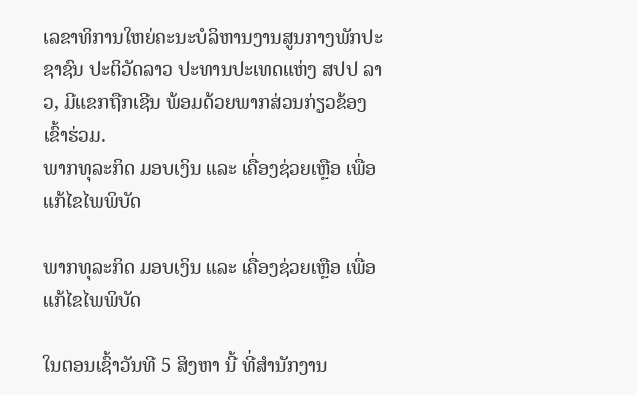ເລຂາທິການໃຫຍ່ຄະນະບໍລິຫານງານສູນກາງພັກປະຊາຊົນ ປະຕິວັດລາວ ປະທານປະເທດແຫ່ງ ສປປ ລາວ, ມີແຂກຖືກເຊີນ ພ້ອມດ້ວຍພາກສ່ວນກ່ຽວຂ້ອງເຂົ້າຮ່ວມ.
ພາກທຸລະກິດ ມອບເງິນ ແລະ ເຄື່ອງຊ່ວຍເຫຼືອ ເພື່ອແກ້ໄຂໄພພິບັດ

ພາກທຸລະກິດ ມອບເງິນ ແລະ ເຄື່ອງຊ່ວຍເຫຼືອ ເພື່ອແກ້ໄຂໄພພິບັດ

ໃນຕອນເຊົ້າວັນທີ 5 ສິງຫາ ນີ້ ທີ່ສຳນັກງານ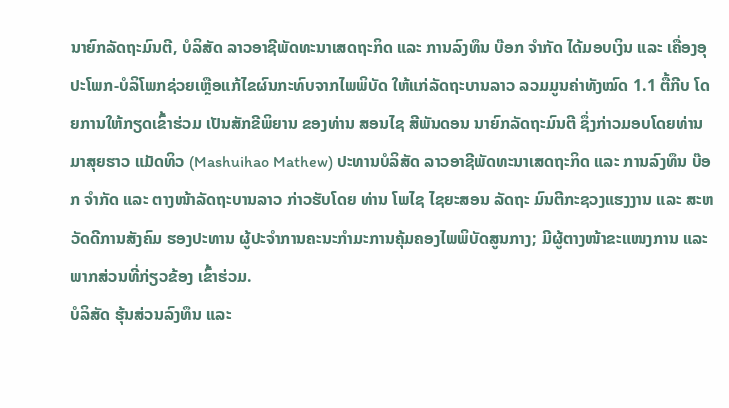ນາຍົກລັດຖະມົນຕີ, ບໍລິສັດ ລາວອາຊີພັດທະນາເສດຖະກິດ ແລະ ການລົງທຶນ ບ໊ອກ ຈຳກັດ ໄດ້ມອບເງິນ ແລະ ເຄື່ອງອຸປະໂພກ-ບໍລິໂພກຊ່ວຍເຫຼືອແກ້ໄຂຜົນກະທົບຈາກໄພພິບັດ ໃຫ້ແກ່ລັດຖະບານລາວ ລວມມູນຄ່າທັງໝົດ 1.1 ຕື້ກີບ ໂດຍການໃຫ້ກຽດເຂົ້າຮ່ວມ ເປັນສັກຂີພິຍານ ຂອງທ່ານ ສອນໄຊ ສີພັນດອນ ນາຍົກລັດຖະມົນຕີ ຊຶ່ງກ່າວມອບໂດຍທ່ານ ມາສຸຍຮາວ ແມັດທິວ (Mashuihao Mathew) ປະທານບໍລິສັດ ລາວອາຊີພັດທະນາເສດຖະກິດ ແລະ ການລົງທຶນ ບ໊ອກ ຈຳກັດ ແລະ ຕາງໜ້າລັດຖະບານລາວ ກ່າວຮັບໂດຍ ທ່ານ ໂພໄຊ ໄຊຍະສອນ ລັດຖະ ມົນຕີກະຊວງແຮງງານ ແລະ ສະຫວັດດີການສັງຄົມ ຮອງປະທານ ຜູ້ປະຈຳການຄະນະກຳມະການຄຸ້ມຄອງໄພພິບັດສູນກາງ; ມີຜູ້ຕາງໜ້າຂະແໜງການ ແລະ ພາກສ່ວນທີ່ກ່ຽວຂ້ອງ ເຂົ້າຮ່ວມ.
ບໍລິສັດ ຮຸ້ນສ່ວນລົງທຶນ ແລະ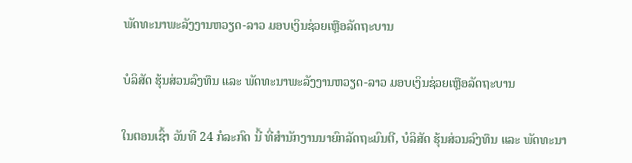ພັດທະນາພະລັງງານຫວຽດ-ລາວ ມອບເງິນຊ່ວຍເຫຼືອລັດຖະບານ

ບໍລິສັດ ຮຸ້ນສ່ວນລົງທຶນ ແລະ ພັດທະນາພະລັງງານຫວຽດ-ລາວ ມອບເງິນຊ່ວຍເຫຼືອລັດຖະບານ

ໃນຕອນເຊົ້າ ວັນທີ 24 ກໍລະກົດ ນີ້ ທີ່ສໍານັກງານນາຍົກລັດຖະມົນຕີ, ບໍລິສັດ ຮຸ້ນສ່ວນລົງທຶນ ແລະ ພັດທະນາ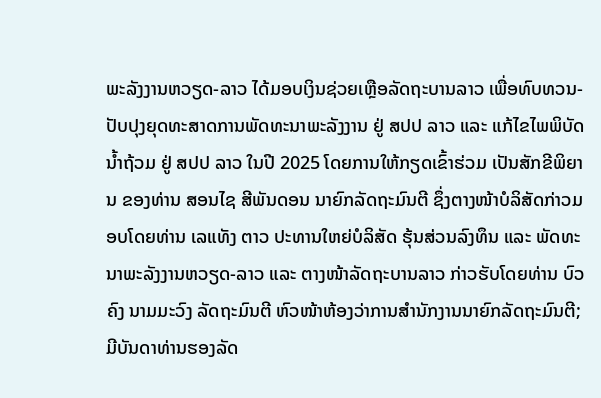ພະລັງງານຫວຽດ-ລາວ ໄດ້ມອບເງິນຊ່ວຍເຫຼືອລັດຖະບານລາວ ເພື່ອທົບທວນ-ປັບປຸງຍຸດທະສາດການພັດທະນາພະລັງງານ ຢູ່ ສປປ ລາວ ແລະ ແກ້ໄຂໄພພິບັດນໍ້າຖ້ວມ ຢູ່ ສປປ ລາວ ໃນປີ 2025 ໂດຍການໃຫ້ກຽດເຂົ້າຮ່ວມ ເປັນສັກຂີພິຍານ ຂອງທ່ານ ສອນໄຊ ສີພັນດອນ ນາຍົກລັດຖະມົນຕີ ຊຶ່ງຕາງໜ້າບໍລິສັດກ່າວມອບໂດຍທ່ານ ເລແທັງ ຕາວ ປະທານໃຫຍ່ບໍລິສັດ ຮຸ້ນສ່ວນລົງທຶນ ແລະ ພັດທະນາພະລັງງານຫວຽດ-ລາວ ແລະ ຕາງໜ້າລັດຖະບານລາວ ກ່າວຮັບໂດຍທ່ານ ບົວຄົງ ນາມມະວົງ ລັດຖະມົນຕີ ຫົວໜ້າຫ້ອງວ່າການສຳນັກງານນາຍົກລັດຖະມົນຕີ; ມີບັນດາທ່ານຮອງລັດ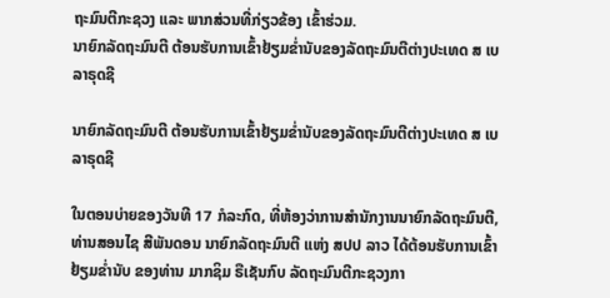ຖະມົນຕີກະຊວງ ແລະ ພາກສ່ວນທີ່ກ່ຽວຂ້ອງ ເຂົ້າຮ່ວມ.
ນາຍົກລັດຖະມົນຕີ ຕ້ອນຮັບການເຂົ້າຢ້ຽມຂໍ່ານັບຂອງລັດຖະມົນຕີຕ່າງປະເທດ ສ ເບລາຣຸດຊີ

ນາຍົກລັດຖະມົນຕີ ຕ້ອນຮັບການເຂົ້າຢ້ຽມຂໍ່ານັບຂອງລັດຖະມົນຕີຕ່າງປະເທດ ສ ເບລາຣຸດຊີ

ໃນຕອນບ່າຍຂອງວັນທີ 17 ກໍລະກົດ, ທີ່ຫ້ອງວ່າການສຳນັກງານນາຍົກລັດຖະມົນຕີ, ທ່ານສອນໄຊ ສີພັນດອນ ນາຍົກລັດຖະມົນຕີ ແຫ່ງ ສປປ ລາວ ໄດ້ຕ້ອນຮັບການເຂົ້າຢ້ຽມຂໍ່ານັບ ຂອງທ່ານ ມາກຊິມ ຣືເຊັນກົບ ລັດຖະມົນຕີກະຊວງກາ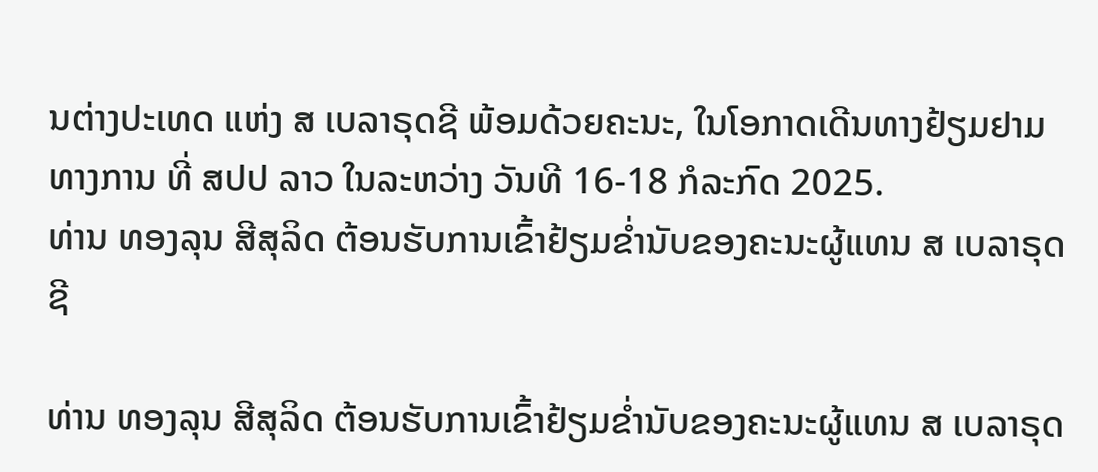ນຕ່າງປະເທດ ແຫ່ງ ສ ເບລາຣຸດຊີ ພ້ອມດ້ວຍຄະນະ, ໃນໂອກາດເດີນທາງຢ້ຽມຢາມທາງການ ທີ່ ສປປ ລາວ ໃນລະຫວ່າງ ວັນທີ 16-18 ກໍລະກົດ 2025.
ທ່ານ ທອງລຸນ ສີສຸລິດ ຕ້ອນຮັບການເຂົ້າຢ້ຽມຂໍ່ານັບຂອງຄະນະຜູ້ແທນ ສ ເບລາຣຸດຊີ

ທ່ານ ທອງລຸນ ສີສຸລິດ ຕ້ອນຮັບການເຂົ້າຢ້ຽມຂໍ່ານັບຂອງຄະນະຜູ້ແທນ ສ ເບລາຣຸດ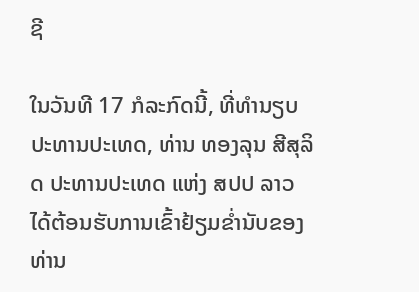ຊີ

ໃນວັນທີ 17 ກໍລະກົດນີ້, ທີ່ທໍານຽບປະທານປະເທດ, ທ່ານ ທອງລຸນ ສີສຸລິດ ປະທານປະເທດ ແຫ່ງ ສປປ ລາວ ໄດ້ຕ້ອນຮັບການເຂົ້າຢ້ຽມຂໍ່ານັບຂອງ ທ່ານ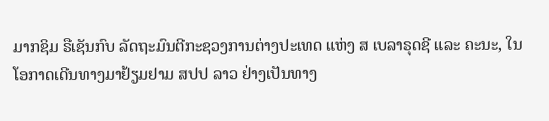ມາກຊິມ ຣືເຊັນກົບ ລັດຖະມົນຕີກະຊວງການຕ່າງປະເທດ ແຫ່ງ ສ ເບລາຣຸດຊີ ແລະ ຄະນະ, ໃນໂອກາດເດີນທາງມາຢ້ຽມຢາມ ສປປ ລາວ ຢ່າງເປັນທາງ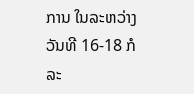ການ ໃນລະຫວ່າງ ວັນທີ 16-18 ກໍລະ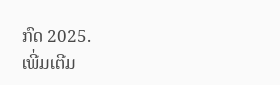ກົດ 2025.
ເພີ່ມເຕີມ